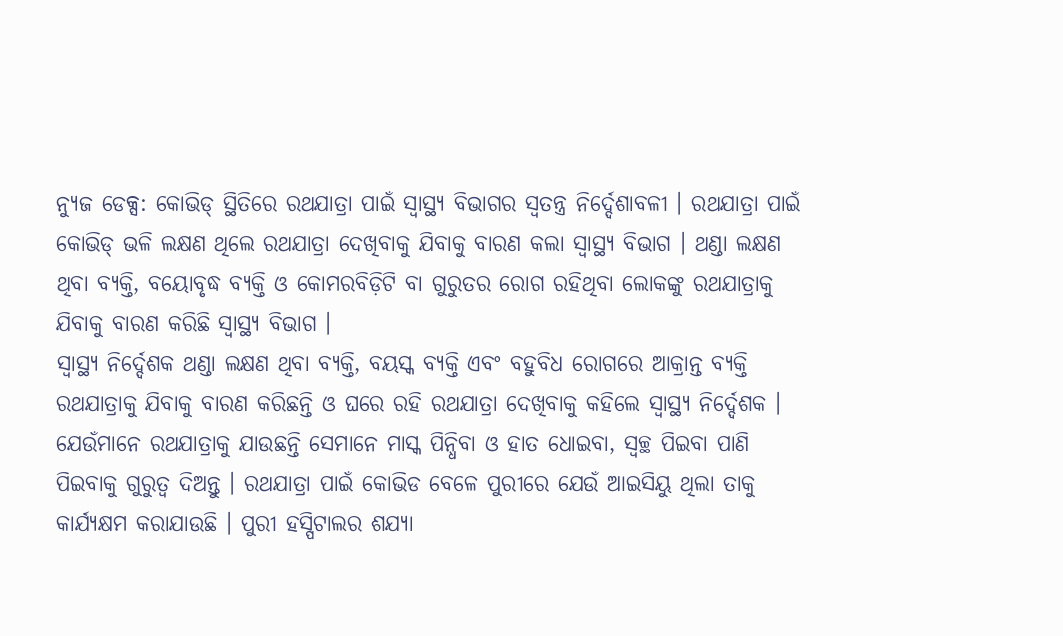ନ୍ୟୁଜ ଡେକ୍ସ: କୋଭିଡ୍ ସ୍ଥିତିରେ ରଥଯାତ୍ରା ପାଇଁ ସ୍ୱାସ୍ଥ୍ୟ ବିଭାଗର ସ୍ୱତନ୍ତ୍ର ନିର୍ଦ୍ଦେଶାବଳୀ । ରଥଯାତ୍ରା ପାଇଁ କୋଭିଡ୍ ଭଳି ଲକ୍ଷଣ ଥିଲେ ରଥଯାତ୍ରା ଦେଖିବାକୁ ଯିବାକୁ ବାରଣ କଲା ସ୍ୱାସ୍ଥ୍ୟ ବିଭାଗ । ଥଣ୍ଡା ଲକ୍ଷଣ ଥିବା ବ୍ୟକ୍ତି, ବୟୋବୃଦ୍ଧ ବ୍ୟକ୍ତି ଓ କୋମରବିଡ଼ିଟି ବା ଗୁରୁତର ରୋଗ ରହିଥିବା ଲୋକଙ୍କୁ ରଥଯାତ୍ରାକୁ ଯିବାକୁ ବାରଣ କରିଛି ସ୍ୱାସ୍ଥ୍ୟ ବିଭାଗ ।
ସ୍ୱାସ୍ଥ୍ୟ ନିର୍ଦ୍ଦେଶକ ଥଣ୍ଡା ଲକ୍ଷଣ ଥିବା ବ୍ୟକ୍ତି, ବୟସ୍କ ବ୍ୟକ୍ତି ଏବଂ ବହୁବିଧ ରୋଗରେ ଆକ୍ରାନ୍ତ ବ୍ୟକ୍ତି ରଥଯାତ୍ରାକୁ ଯିବାକୁ ବାରଣ କରିଛନ୍ତି ଓ ଘରେ ରହି ରଥଯାତ୍ରା ଦେଖିବାକୁ କହିଲେ ସ୍ବାସ୍ଥ୍ୟ ନିର୍ଦ୍ଦେଶକ । ଯେଉଁମାନେ ରଥଯାତ୍ରାକୁ ଯାଉଛନ୍ତି ସେମାନେ ମାସ୍କ ପିନ୍ଧିବା ଓ ହାତ ଧୋଇବା, ସ୍ଵଚ୍ଛ ପିଇବା ପାଣି ପିଇବାକୁ ଗୁରୁତ୍ୱ ଦିଅନ୍ତୁ । ରଥଯାତ୍ରା ପାଇଁ କୋଭିଡ ବେଳେ ପୁରୀରେ ଯେଉଁ ଆଇସିୟୁ ଥିଲା ତାକୁ କାର୍ଯ୍ୟକ୍ଷମ କରାଯାଉଛି । ପୁରୀ ହସ୍ପିଟାଲର ଶଯ୍ୟା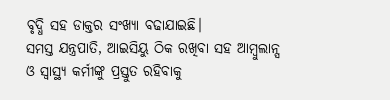ବୃଦ୍ଧି ସହ ଡାକ୍ତର ସଂଖ୍ୟା ବଢାଯାଇଛି।
ସମସ୍ତ ଯନ୍ତ୍ରପାତି, ଆଇସିୟୁ ଠିକ ରଖିବା ସହ ଆମ୍ବୁଲାନ୍ସ ଓ ସ୍ୱାସ୍ଥ୍ୟ କର୍ମୀଙ୍କୁ ପ୍ରସ୍ତୁତ ରହିବାକୁ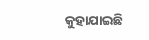କୁହାଯାଇଛି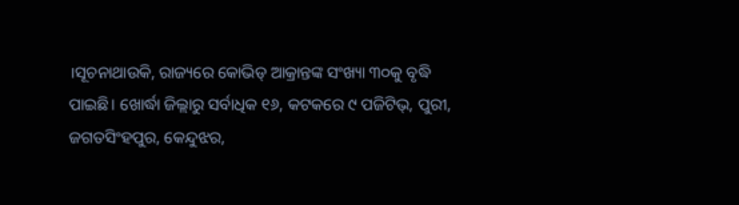।ସୂଚନାଥାଉକି, ରାଜ୍ୟରେ କୋଭିଡ୍ ଆକ୍ରାନ୍ତଙ୍କ ସଂଖ୍ୟା ୩୦କୁ ବୃଦ୍ଧି ପାଇଛି। ଖୋର୍ଦ୍ଧା ଜିଲ୍ଲାରୁ ସର୍ବାଧିକ ୧୬, କଟକରେ ୯ ପଜିଟିଭ୍, ପୁରୀ, ଜଗତସିଂହପୁର, କେନ୍ଦୁଝର,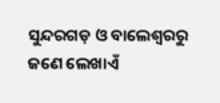ସୁନ୍ଦରଗଡ଼ ଓ ବାଲେଶ୍ବରରୁ ଜଣେ ଲେଖାଏଁ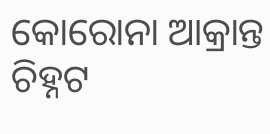କୋରୋନା ଆକ୍ରାନ୍ତ ଚିହ୍ନଟ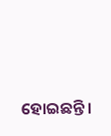ହୋଇଛନ୍ତି।